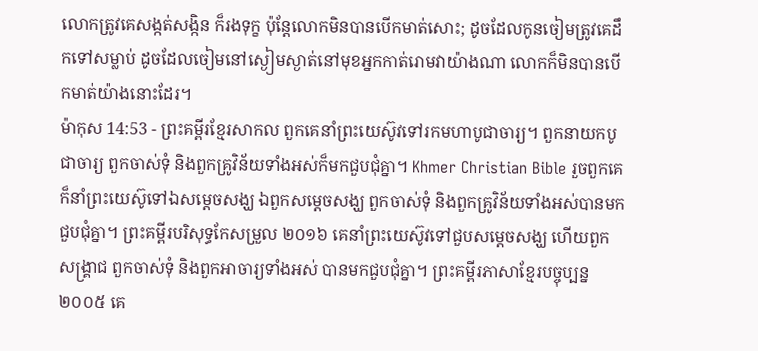លោកត្រូវគេសង្កត់សង្កិន ក៏រងទុក្ខ ប៉ុន្តែលោកមិនបានបើកមាត់សោះ; ដូចដែលកូនចៀមត្រូវគេដឹកទៅសម្លាប់ ដូចដែលចៀមនៅស្ងៀមស្ងាត់នៅមុខអ្នកកាត់រោមវាយ៉ាងណា លោកក៏មិនបានបើកមាត់យ៉ាងនោះដែរ។
ម៉ាកុស 14:53 - ព្រះគម្ពីរខ្មែរសាកល ពួកគេនាំព្រះយេស៊ូវទៅរកមហាបូជាចារ្យ។ ពួកនាយកបូជាចារ្យ ពួកចាស់ទុំ និងពួកគ្រូវិន័យទាំងអស់ក៏មកជួបជុំគ្នា។ Khmer Christian Bible រួចពួកគេក៏នាំព្រះយេស៊ូទៅឯសម្ដេចសង្ឃ ឯពួកសម្ដេចសង្ឃ ពួកចាស់ទុំ និងពួកគ្រូវិន័យទាំងអស់បានមកជួបជុំគ្នា។ ព្រះគម្ពីរបរិសុទ្ធកែសម្រួល ២០១៦ គេនាំព្រះយេស៊ូវទៅជួបសម្ដេចសង្ឃ ហើយពួកសង្គ្រាជ ពួកចាស់ទុំ និងពួកអាចារ្យទាំងអស់ បានមកជួបជុំគ្នា។ ព្រះគម្ពីរភាសាខ្មែរបច្ចុប្បន្ន ២០០៥ គេ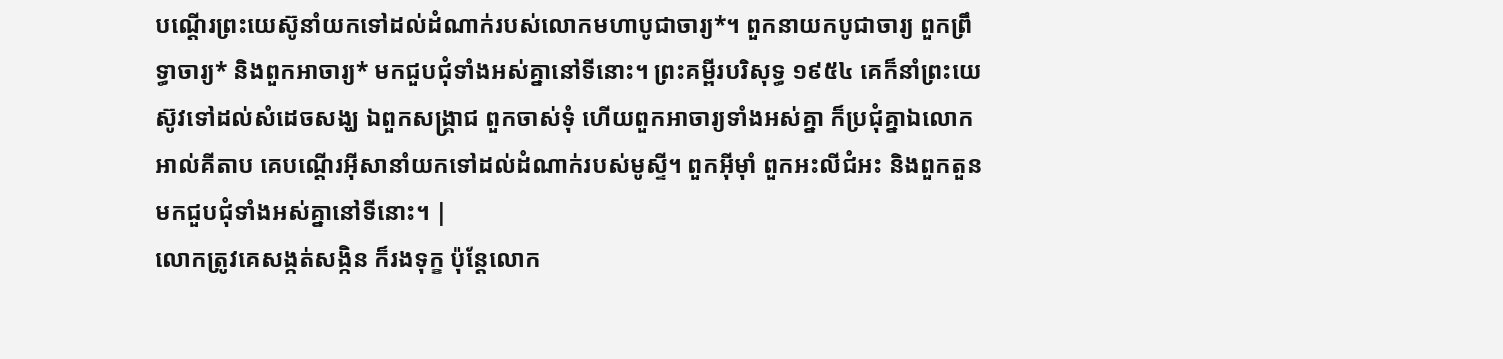បណ្ដើរព្រះយេស៊ូនាំយកទៅដល់ដំណាក់របស់លោកមហាបូជាចារ្យ*។ ពួកនាយកបូជាចារ្យ ពួកព្រឹទ្ធាចារ្យ* និងពួកអាចារ្យ* មកជួបជុំទាំងអស់គ្នានៅទីនោះ។ ព្រះគម្ពីរបរិសុទ្ធ ១៩៥៤ គេក៏នាំព្រះយេស៊ូវទៅដល់សំដេចសង្ឃ ឯពួកសង្គ្រាជ ពួកចាស់ទុំ ហើយពួកអាចារ្យទាំងអស់គ្នា ក៏ប្រជុំគ្នាឯលោក អាល់គីតាប គេបណ្ដើរអ៊ីសានាំយកទៅដល់ដំណាក់របស់មូស្ទី។ ពួកអ៊ីមុាំ ពួកអះលីជំអះ និងពួកតួន មកជួបជុំទាំងអស់គ្នានៅទីនោះ។ |
លោកត្រូវគេសង្កត់សង្កិន ក៏រងទុក្ខ ប៉ុន្តែលោក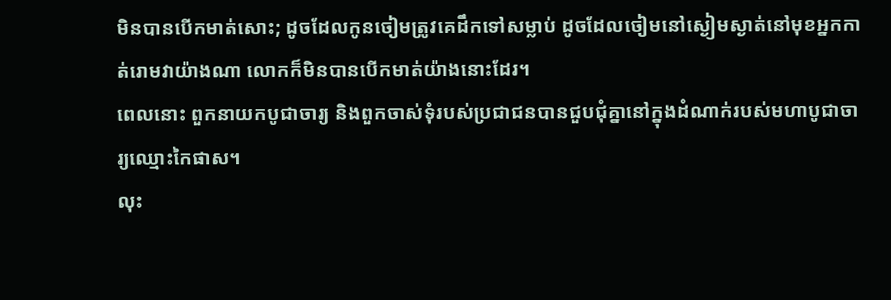មិនបានបើកមាត់សោះ; ដូចដែលកូនចៀមត្រូវគេដឹកទៅសម្លាប់ ដូចដែលចៀមនៅស្ងៀមស្ងាត់នៅមុខអ្នកកាត់រោមវាយ៉ាងណា លោកក៏មិនបានបើកមាត់យ៉ាងនោះដែរ។
ពេលនោះ ពួកនាយកបូជាចារ្យ និងពួកចាស់ទុំរបស់ប្រជាជនបានជួបជុំគ្នានៅក្នុងដំណាក់របស់មហាបូជាចារ្យឈ្មោះកៃផាស។
លុះ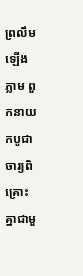ព្រលឹមឡើងភ្លាម ពួកនាយកបូជាចារ្យពិគ្រោះគ្នាជាមួ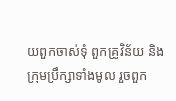យពួកចាស់ទុំ ពួកគ្រូវិន័យ និងក្រុមប្រឹក្សាទាំងមូល រួចពួក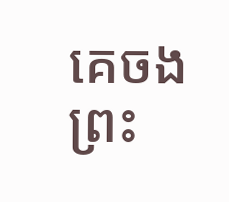គេចងព្រះ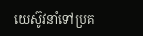យេស៊ូវនាំទៅប្រគ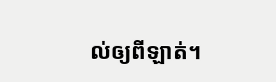ល់ឲ្យពីឡាត់។